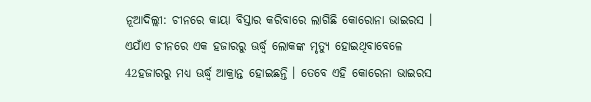ନୂଆଦିଲ୍ଲୀ: ଚୀନରେ କାୟା ବିସ୍ତାର କରିବାରେ ଲାଗିଛି କୋରୋନା ଭାଇରସ । ଏଯାଁଏ ଚୀନରେ ଏକ ହଜାରରୁ ଊର୍ଦ୍ଧ୍ବ ଲୋକଙ୍କ ମୃତ୍ୟୁ ହୋଇଥିବାବେଳେ 42ହଜାରରୁ ମଧ୍ୟ ଊର୍ଦ୍ଧ୍ବ ଆକ୍ରାନ୍ତ ହୋଇଛନ୍ତି । ତେବେ ଏହି କୋରେନା ଭାଇରସ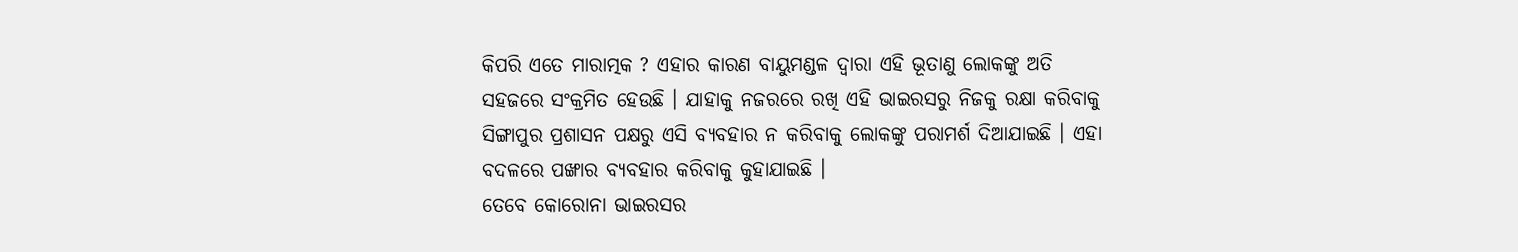କିପରି ଏତେ ମାରାତ୍ମକ ? ଏହାର କାରଣ ବାୟୁମଣ୍ଡଳ ଦ୍ବାରା ଏହି ଭୂତାଣୁ ଲୋକଙ୍କୁ ଅତି ସହଜରେ ସଂକ୍ରମିତ ହେଉଛି । ଯାହାକୁ ନଜରରେ ରଖି ଏହି ଭାଇରସରୁ ନିଜକୁ ରକ୍ଷା କରିବାକୁ ସିଙ୍ଗାପୁର ପ୍ରଶାସନ ପକ୍ଷରୁ ଏସି ବ୍ୟବହାର ନ କରିବାକୁ ଲୋକଙ୍କୁ ପରାମର୍ଶ ଦିଆଯାଇଛି । ଏହା ବଦଳରେ ପଙ୍ଖାର ବ୍ୟବହାର କରିବାକୁ କୁହାଯାଇଛି ।
ତେବେ କୋରୋନା ଭାଇରସର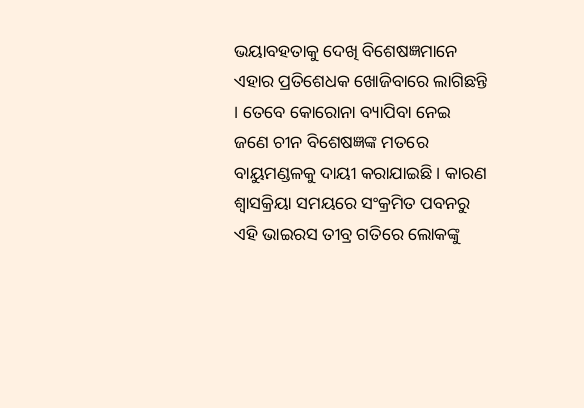ଭୟାବହତାକୁ ଦେଖି ବିଶେଷଜ୍ଞମାନେ ଏହାର ପ୍ରତିଶେଧକ ଖୋଜିବାରେ ଲାଗିଛନ୍ତି । ତେବେ କୋରୋନା ବ୍ୟାପିବା ନେଇ ଜଣେ ଚୀନ ବିଶେଷଜ୍ଞଙ୍କ ମତରେ ବାୟୁମଣ୍ଡଳକୁ ଦାୟୀ କରାଯାଇଛି । କାରଣ ଶ୍ବାସକ୍ରିୟା ସମୟରେ ସଂକ୍ରମିତ ପବନରୁ ଏହି ଭାଇରସ ତୀବ୍ର ଗତିରେ ଲୋକଙ୍କୁ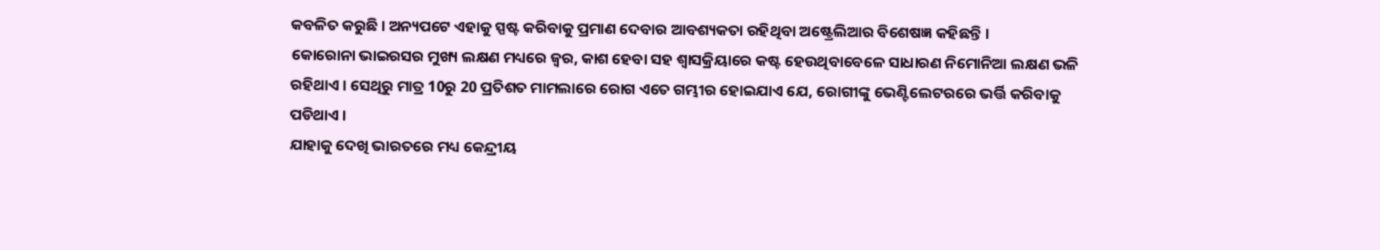କବଳିତ କରୁଛି । ଅନ୍ୟପଟେ ଏହାକୁ ସ୍ପଷ୍ଟ କରିବାକୁ ପ୍ରମାଣ ଦେବାର ଆବଶ୍ୟକତା ରହିଥିବା ଅଷ୍ଟ୍ରେଲିଆର ବିଶେଷଜ୍ଞ କହିଛନ୍ତି ।
କୋରୋନା ଭାଇରସର ମୁଖ୍ୟ ଲକ୍ଷଣ ମଧ୍ୟରେ ଜ୍ବର, କାଶ ହେବା ସହ ଶ୍ବାସକ୍ରିୟାରେ କଷ୍ଟ ହେଉଥିବାବେଳେ ସାଧାରଣ ନିମୋନିଆ ଲକ୍ଷଣ ଭଳି ରହିଥାଏ । ସେଥିରୁ ମାତ୍ର 10ରୁ 20 ପ୍ରତିଶତ ମାମଲାରେ ରୋଗ ଏତେ ଗମ୍ଭୀର ହୋଇଯାଏ ଯେ, ରୋଗୀଙ୍କୁ ଭେଣ୍ଟିଲେଟରରେ ଭର୍ତ୍ତି କରିବାକୁ ପଡିଥାଏ ।
ଯାହାକୁ ଦେଖି ଭାରତରେ ମଧ୍ୟ କେନ୍ଦ୍ରୀୟ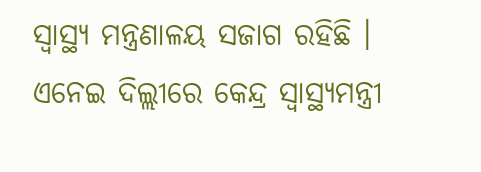ସ୍ବାସ୍ଥ୍ୟ ମନ୍ତ୍ରଣାଳୟ ସଜାଗ ରହିଛି । ଏନେଇ ଦିଲ୍ଲୀରେ କେନ୍ଦ୍ର ସ୍ବାସ୍ଥ୍ୟମନ୍ତ୍ରୀ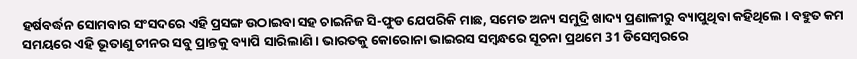ହର୍ଷବର୍ଦ୍ଧନ ସୋମବାର ସଂସଦରେ ଏହି ପ୍ରସଙ୍ଗ ଉଠାଇବା ସହ ଚାଇନିଜ ସି-ଫୁଡ ଯେପରିକି ମାଛ, ସମେତ ଅନ୍ୟ ସମୁଦ୍ରି ଖାଦ୍ୟ ପ୍ରଣାଳୀରୁ ବ୍ୟାପୁଥିବା କହିଥିଲେ । ବହୁତ କମ ସମୟରେ ଏହି ଭୂତାଣୁ ଚୀନର ସବୁ ପ୍ରାନ୍ତକୁ ବ୍ୟାପି ସାରିଲାଣି । ଭାରତକୁ କୋରୋନା ଭାଇରସ ସମ୍ବନ୍ଧରେ ସୂଚନା ପ୍ରଥମେ 31 ଡିସେମ୍ବରରେ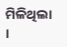ମିଳିଥିଲା ।